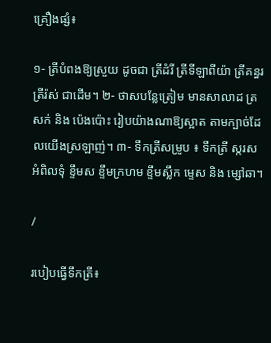គ្រឿងផ្សំ៖

១- ត្រីបំពងឱ្យស្រួយ ដូចជា ត្រីដំរី ត្រីទីឡាពីយ៉ា ត្រីគន្ធរ ត្រីរ៉ស់ ជាដើម។ ២- ថាសបន្លែត្រៀម មានសាលាដ ត្រសក់ និង ប៉េងប៉ោះ រៀបយ៉ាងណាឱ្យស្អាត តាមក្បាច់ដែលយើងស្រឡាញ់។ ៣- ទឹកត្រីសម្រូប ៖ ទឹកត្រី ស្ករស អំពិលទុំ ខ្ទឹមស ខ្ទឹមក្រហម ខ្ទឹមស្លឹក ម្ទេស និង ម្សៅឆា។

/

របៀបធ្វើទឹកត្រី៖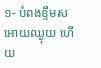១- បំពងខ្ទឹមស អោយឈ្ងុយ ហើយ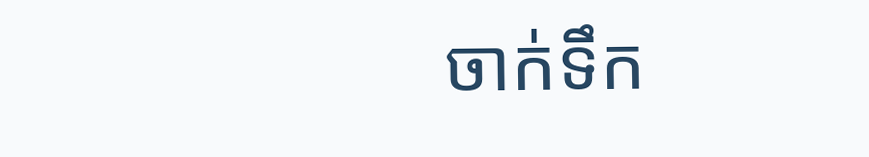ចាក់ទឹក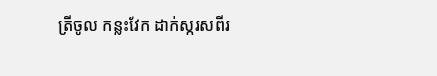ត្រីចូល កន្លះវែក ដាក់ស្ករសពីរ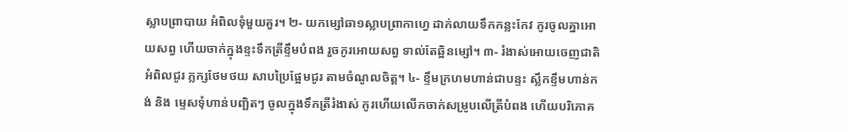ស្លាបព្រាបាយ អំពិលទុំមួយគួរ។ ២- យកម្សៅឆា១ស្លាបព្រាកាហ្វេ ដាក់លាយទឹកកន្លះកែវ កូរចូលគ្នាអោយសព្វ ហើយចាក់ក្នុងខ្ទះទឹកត្រីខ្ទឹមបំពង រួចកូរអោយសព្វ ទាល់តែឆ្អិនម្សៅ។ ៣- រំងាស់អោយចេញជាតិអំពិលជូរ ភ្លក្សថែមថយ សាបប្រៃផ្អែមជូរ តាមចំណូលចិត្ត។ ៤- ខ្ទឹមក្រហមហាន់ជាបន្ទះ ស្លឹកខ្ទឹមហាន់កង់ និង ម្ទេសទុំហាន់បញ្ឆិតៗ ចូលក្នុងទឹកត្រីរំងាស់ កូរហើយលើកចាក់សម្រូបលើត្រីបំពង ហើយបរិភោគ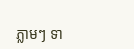ភ្លាមៗ ទា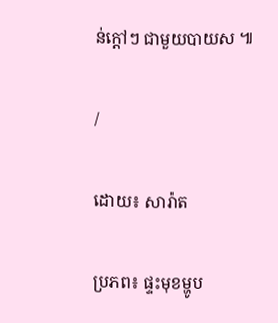ន់ក្តៅៗ ជាមួយបាយស ៕

/

ដោយ៖ សារ៉ាត

ប្រភព៖ ផ្ទះមុខម្ហូប